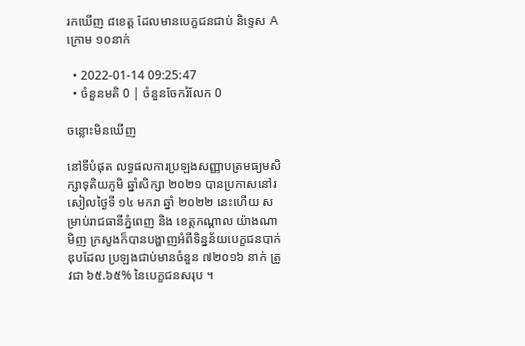រកឃើញ ៨ខេត្ត ដែលមានបេក្ខជនជាប់ និទ្ទេស A ក្រោម ១០នាក់

  • 2022-01-14 09:25:47
  • ចំនួនមតិ 0 | ចំនួនចែករំលែក 0

ចន្លោះមិនឃើញ

នៅទីបំផុត លទ្ធផលការប្រឡងសញ្ញាបត្រមធ្យមសិក្សាទុតិយភូមិ ឆ្នាំសិក្សា ២០២១ បានប្រកាសនៅរសៀលថ្ងៃទី ១៤ មករា ឆ្នាំ ២០២២ នេះហើយ សម្រាប់រាជធានីភ្នំពេញ និង ខេត្តកណ្ដាល យ៉ាងណាមិញ ក្រសួងក៏បានបង្ហាញអំពីទិន្នន័យបេក្ខជនបាក់ឌុបដែល ប្រឡងជាប់មានចំនួន ៧២០១៦ នាក់ ត្រូវជា ៦៥.៦៥% នៃបេក្ខជនសរុប ។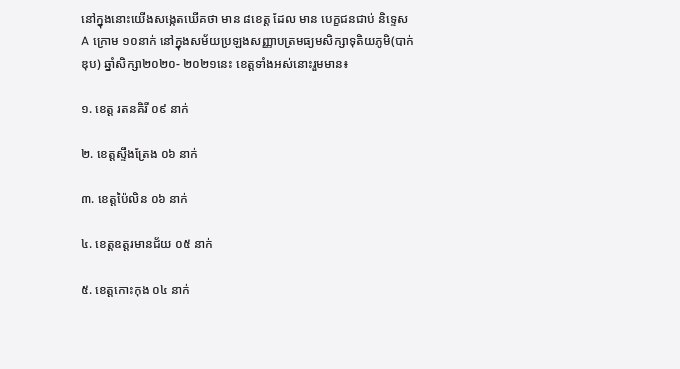នៅក្នុងនោះយើងសង្កេតឃើគថា មាន ៨ខេត្ត ដែល មាន បេក្ខជនជាប់ និទេ្ទស A ក្រោម ១០នាក់ នៅក្នុងសម័យប្រឡងសញ្ញាបត្រមធ្យមសិក្សាទុតិយភូមិ(បាក់ឌុប) ឆ្នាំសិក្សា២០២០- ២០២១នេះ ខេត្តទាំងអស់នោះរួមមាន៖

១. ខេត្ត រតនគិរី ០៩ នាក់

២. ខេត្តស្ទឹងត្រែង ០៦ នាក់

៣. ខេត្តប៉ៃលិន ០៦ នាក់

៤. ខេត្តឧត្តរមានជ័យ ០៥ នាក់

៥. ខេត្តកោះកុង ០៤ នាក់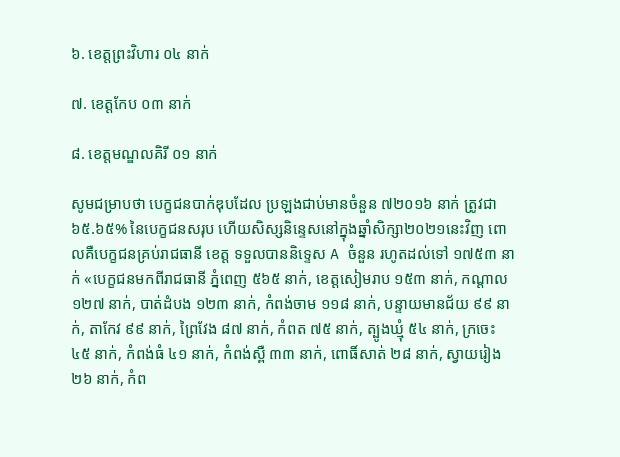៦. ខេត្តព្រះវិហារ ០៤ នាក់

៧. ខេត្តកែប ០៣ នាក់

៨. ខេត្តមណ្ឌលគិរី ០១ នាក់

សូមជម្រាបថា បេក្ខជនបាក់ឌុបដែល ប្រឡងជាប់មានចំនួន ៧២០១៦ នាក់ ត្រូវជា ៦៥.៦៥% នៃបេក្ខជនសរុប ហើយសិស្សនិន្ទេសនៅក្នុងឆ្នាំសិក្សា២០២១នេះវិញ ពោលគឺបេក្ខជនគ្រប់រាជធានី ខេត្ត ទទួលបាននិទ្ទេស A ចំនួន រហូតដល់ទៅ ១៧៥៣ នាក់ «បេក្ខជនមកពីរាជធានី ភ្នំពេញ ៥៦៥ នាក់, ខេត្តសៀមរាប ១៥៣ នាក់, កណ្តាល ១២៧ នាក់, បាត់ដំបង ១២៣ នាក់, កំពង់ចាម ១១៨ នាក់, បន្ទាយមានជ័យ ៩៩ នាក់, តាកែវ ៩៩ នាក់, ព្រៃវែង ៨៧ នាក់, កំពត ៧៥ នាក់, ត្បូងឃ្មុំ ៥៤ នាក់, ក្រចេះ ៤៥ នាក់, កំពង់ធំ ៤១ នាក់, កំពង់ស្ពឺ ៣៣ នាក់, ពោធិ៍សាត់ ២៨ នាក់, ស្វាយរៀង ២៦ នាក់, កំព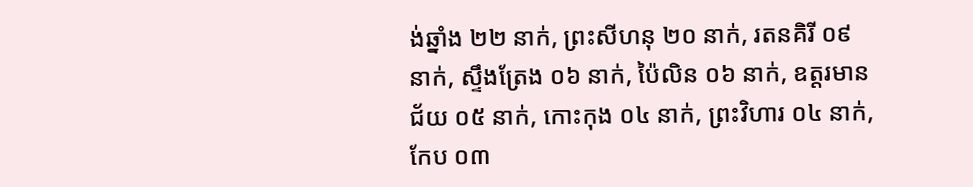ង់ឆ្នាំង ២២ នាក់, ព្រះសីហនុ ២០ នាក់, រតនគិរី ០៩ នាក់, ស្ទឹងត្រែង ០៦ នាក់, ប៉ៃលិន ០៦ នាក់, ឧត្តរមានជ័យ ០៥ នាក់, កោះកុង ០៤ នាក់, ព្រះវិហារ ០៤ នាក់, កែប ០៣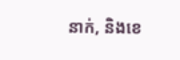នាក់, និងខេ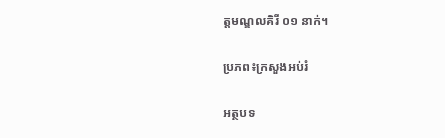ត្តមណ្ឌលគិរី ០១ នាក់។

ប្រភព៖ក្រសួងអប់រំ

អត្ថបទ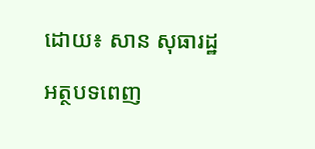ដោយ៖ សាន សុធារដ្ឋ

អត្ថបទពេញ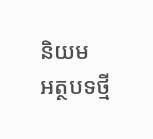និយម
អត្ថបទថ្មី